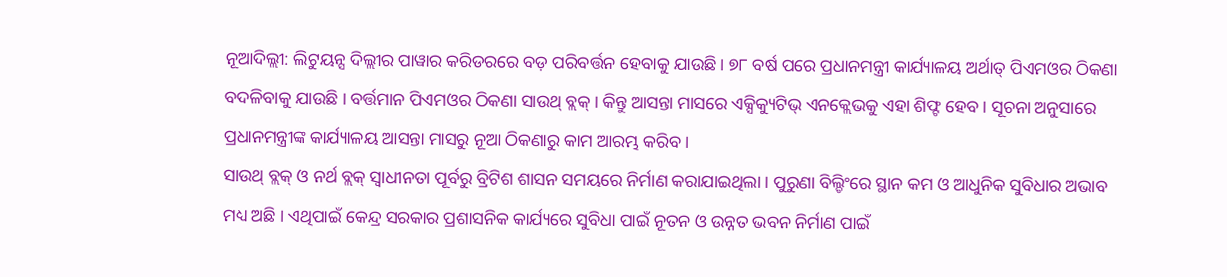ନୂଆଦିଲ୍ଲୀ: ଲିଟୁୟନ୍ସ ଦିଲ୍ଲୀର ପାୱାର କରିଡରରେ ବଡ଼ ପରିବର୍ତ୍ତନ ହେବାକୁ ଯାଉଛି । ୭୮ ବର୍ଷ ପରେ ପ୍ରଧାନମନ୍ତ୍ରୀ କାର୍ଯ୍ୟାଳୟ ଅର୍ଥାତ୍ ପିଏମଓର ଠିକଣା ବଦଳିବାକୁ ଯାଉଛି । ବର୍ତ୍ତମାନ ପିଏମଓର ଠିକଣା ସାଉଥ୍ ବ୍ଲକ୍ । କିନ୍ତୁ ଆସନ୍ତା ମାସରେ ଏକ୍ସିକ୍ୟୁଟିଭ୍ ଏନକ୍ଲେଭକୁ ଏହା ଶିଫ୍ଟ ହେବ । ସୂଚନା ଅନୁସାରେ ପ୍ରଧାନମନ୍ତ୍ରୀଙ୍କ କାର୍ଯ୍ୟାଳୟ ଆସନ୍ତା ମାସରୁ ନୂଆ ଠିକଣାରୁ କାମ ଆରମ୍ଭ କରିବ ।
ସାଉଥ୍ ବ୍ଲକ୍ ଓ ନର୍ଥ ବ୍ଲକ୍ ସ୍ୱାଧୀନତା ପୂର୍ବରୁ ବ୍ରିଟିଶ ଶାସନ ସମୟରେ ନିର୍ମାଣ କରାଯାଇଥିଲା । ପୁରୁଣା ବିଲ୍ଡିଂରେ ସ୍ଥାନ କମ ଓ ଆଧୁନିକ ସୁବିଧାର ଅଭାବ ମଧ୍ୟ ଅଛି । ଏଥିପାଇଁ କେନ୍ଦ୍ର ସରକାର ପ୍ରଶାସନିକ କାର୍ଯ୍ୟରେ ସୁବିଧା ପାଇଁ ନୂତନ ଓ ଉନ୍ନତ ଭବନ ନିର୍ମାଣ ପାଇଁ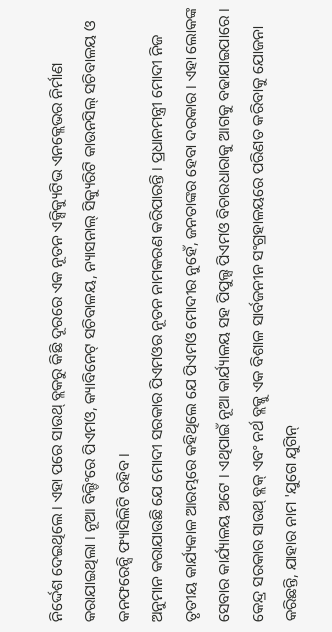ନିର୍ଦ୍ଦେଶ ଦେଇଥିଲେ । ଏହା ପରେ ସାଉଥ୍ ବ୍ଲକରୁ କିଛି ଦୂରରେ ଏକ ନୂତନ ଏକ୍ସିକ୍ୟୁଟିଭ ଏନକ୍ଲେଭର ନିର୍ମାଣ କରାଯାଇଥିଲା । ନୂଆ ବିଲ୍ଡିଂରେ ପିଏମଓ, କ୍ୟାବିନେଟ୍ ସଚିବାଳୟ, ନ୍ୟାସନାଲ୍ ସିକ୍ୟୁରିଟି କାଉନସିଲ୍ ସଚିବାଳୟ ଓ କନଫରେନ୍ସି ଫ୍ୟାସିଲିଟି ରହିବ।
ଅନୁମାନ କରାଯାଉଛି ଯେ ମୋଦୀ ସରକାର ପିଏମଓର ନୂତନ ନାମକରଣ କରିପାରନ୍ତି । ପ୍ରଧାନମନ୍ତ୍ରୀ ମୋଦୀ ନିଜ ତୃତୀୟ କାର୍ଯ୍ୟକାଳ ଆରମ୍ଭରେ କହିଥିଲେ ଯେ ପିଏମଓ ମୋଦୀର ନୁହେଁ, ଜନତାଙ୍କର ହେବା ଦରକାର । ଏହା ଲୋକଙ୍କ ସେବାର କାର୍ଯ୍ୟାଳୟ ଅଟେ । ଏଥିପାଇଁ ନୂଆ କାର୍ଯ୍ୟାଳୟ ସହ ପିପୁଲ୍ସ ପିଏମଓ ବିଚାରଧାରାକୁ ଆଗକୁ ବଢାଯାଇପାରେ ।
କେନ୍ଦ୍ର ସରକାର ସାଉଥ୍ ବ୍ଲକ୍ ଏବଂ ନର୍ଥ ବ୍ଲକ୍କୁ ଏକ ବିଶାଳ ସାର୍ବଜନୀନ ସଂଗ୍ରହାଳୟରେ ପରିଣତ କରିବାକୁ ଯୋଜନା କରିଛନ୍ତି, ଯାହାର ନାମ 'ଯୁଗେ ଯୁଗିନ୍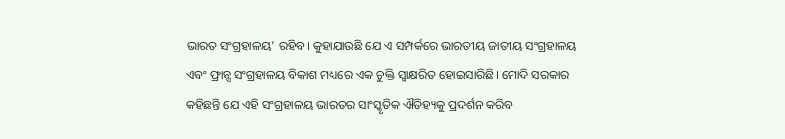ଭାରତ ସଂଗ୍ରହାଳୟ' ରହିବ। କୁହାଯାଉଛି ଯେ ଏ ସମ୍ପର୍କରେ ଭାରତୀୟ ଜାତୀୟ ସଂଗ୍ରହାଳୟ ଏବଂ ଫ୍ରାନ୍ସ ସଂଗ୍ରହାଳୟ ବିକାଶ ମଧ୍ୟରେ ଏକ ଚୁକ୍ତି ସ୍ୱାକ୍ଷରିତ ହୋଇସାରିଛି। ମୋଦି ସରକାର କହିଛନ୍ତି ଯେ ଏହି ସଂଗ୍ରହାଳୟ ଭାରତର ସାଂସ୍କୃତିକ ଐତିହ୍ୟକୁ ପ୍ରଦର୍ଶନ କରିବ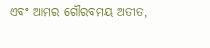ଏବଂ ଆମର ଗୌରବମୟ ଅତୀତ,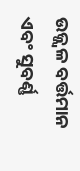ଉଜ୍ଜ୍ୱଳ ବର୍ତ୍ତମାନ ଏବଂ ସୁବର୍ଣ୍ଣ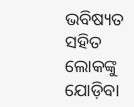ଭବିଷ୍ୟତ ସହିତ ଲୋକଙ୍କୁ ଯୋଡ଼ିବା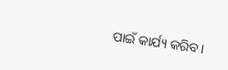ପାଇଁ କାର୍ଯ୍ୟ କରିବ।